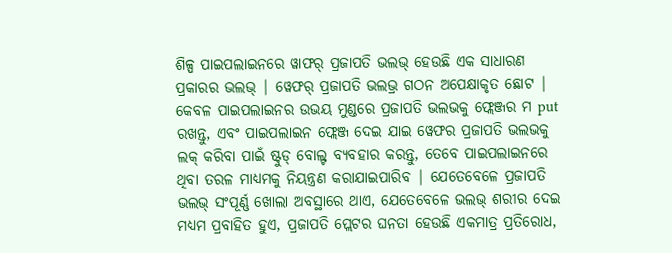ଶିଳ୍ପ ପାଇପଲାଇନରେ ୱାଫର୍ ପ୍ରଜାପତି ଭଲଭ୍ ହେଉଛି ଏକ ସାଧାରଣ ପ୍ରକାରର ଭଲଭ୍ | ୱେଫର୍ ପ୍ରଜାପତି ଭଲଭ୍ର ଗଠନ ଅପେକ୍ଷାକୃତ ଛୋଟ | କେବଳ ପାଇପଲାଇନର ଉଭୟ ମୁଣ୍ଡରେ ପ୍ରଜାପତି ଭଲଭକୁ ଫ୍ଲେଞ୍ଜର ମ put ରଖନ୍ତୁ, ଏବଂ ପାଇପଲାଇନ ଫ୍ଲେଞ୍ଜ ଦେଇ ଯାଇ ୱେଫର ପ୍ରଜାପତି ଭଲଭକୁ ଲକ୍ କରିବା ପାଇଁ ଷ୍ଟୁଡ୍ ବୋଲ୍ଟ ବ୍ୟବହାର କରନ୍ତୁ, ତେବେ ପାଇପଲାଇନରେ ଥିବା ତରଳ ମାଧ୍ୟମକୁ ନିୟନ୍ତ୍ରଣ କରାଯାଇପାରିବ | ଯେତେବେଳେ ପ୍ରଜାପତି ଭଲଭ୍ ସଂପୂର୍ଣ୍ଣ ଖୋଲା ଅବସ୍ଥାରେ ଥାଏ, ଯେତେବେଳେ ଭଲଭ୍ ଶରୀର ଦେଇ ମଧ୍ୟମ ପ୍ରବାହିତ ହୁଏ, ପ୍ରଜାପତି ପ୍ଲେଟର ଘନତା ହେଉଛି ଏକମାତ୍ର ପ୍ରତିରୋଧ,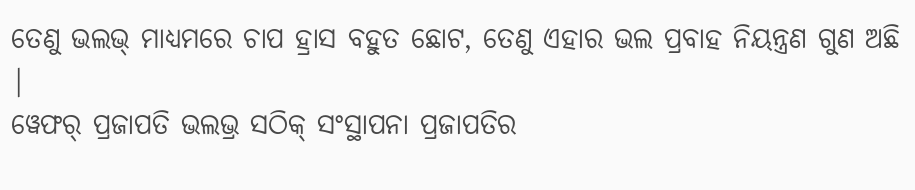ତେଣୁ ଭଲଭ୍ ମାଧ୍ୟମରେ ଚାପ ହ୍ରାସ ବହୁତ ଛୋଟ, ତେଣୁ ଏହାର ଭଲ ପ୍ରବାହ ନିୟନ୍ତ୍ରଣ ଗୁଣ ଅଛି |
ୱେଫର୍ ପ୍ରଜାପତି ଭଲଭ୍ର ସଠିକ୍ ସଂସ୍ଥାପନା ପ୍ରଜାପତିର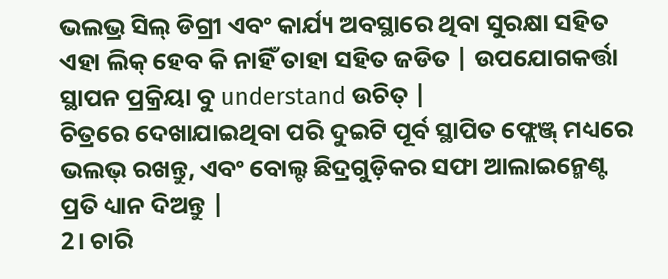ଭଲଭ୍ର ସିଲ୍ ଡିଗ୍ରୀ ଏବଂ କାର୍ଯ୍ୟ ଅବସ୍ଥାରେ ଥିବା ସୁରକ୍ଷା ସହିତ ଏହା ଲିକ୍ ହେବ କି ନାହିଁ ତାହା ସହିତ ଜଡିତ | ଉପଯୋଗକର୍ତ୍ତା ସ୍ଥାପନ ପ୍ରକ୍ରିୟା ବୁ understand ଉଚିତ୍ |
ଚିତ୍ରରେ ଦେଖାଯାଇଥିବା ପରି ଦୁଇଟି ପୂର୍ବ ସ୍ଥାପିତ ଫ୍ଲେଞ୍ଜ୍ ମଧ୍ୟରେ ଭଲଭ୍ ରଖନ୍ତୁ, ଏବଂ ବୋଲ୍ଟ ଛିଦ୍ରଗୁଡ଼ିକର ସଫା ଆଲାଇନ୍ମେଣ୍ଟ ପ୍ରତି ଧ୍ୟାନ ଦିଅନ୍ତୁ |
2। ଚାରି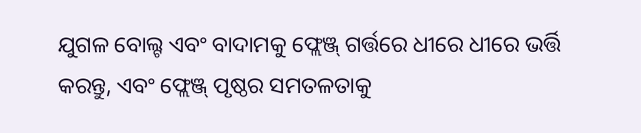ଯୁଗଳ ବୋଲ୍ଟ ଏବଂ ବାଦାମକୁ ଫ୍ଲେଞ୍ଜ୍ ଗର୍ତ୍ତରେ ଧୀରେ ଧୀରେ ଭର୍ତ୍ତି କରନ୍ତୁ, ଏବଂ ଫ୍ଲେଞ୍ଜ୍ ପୃଷ୍ଠର ସମତଳତାକୁ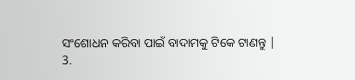ସଂଶୋଧନ କରିବା ପାଇଁ ବାଦାମକୁ ଟିକେ ଟାଣନ୍ତୁ |
3.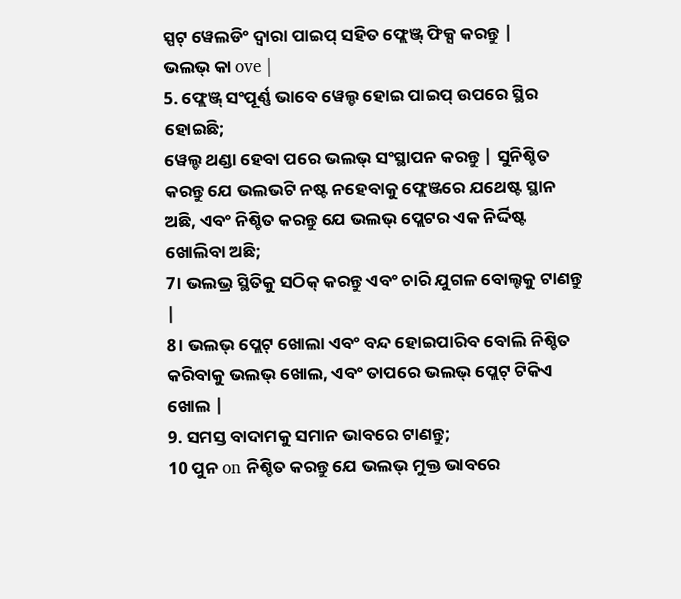ସ୍ପଟ୍ ୱେଲଡିଂ ଦ୍ୱାରା ପାଇପ୍ ସହିତ ଫ୍ଲେଞ୍ଜ୍ ଫିକ୍ସ କରନ୍ତୁ |
ଭଲଭ୍ କା ove |
5. ଫ୍ଲେଞ୍ଜ୍ ସଂପୂର୍ଣ୍ଣ ଭାବେ ୱେଲ୍ଡ ହୋଇ ପାଇପ୍ ଉପରେ ସ୍ଥିର ହୋଇଛି;
ୱେଲ୍ଡ ଥଣ୍ଡା ହେବା ପରେ ଭଲଭ୍ ସଂସ୍ଥାପନ କରନ୍ତୁ | ସୁନିଶ୍ଚିତ କରନ୍ତୁ ଯେ ଭଲଭଟି ନଷ୍ଟ ନହେବାକୁ ଫ୍ଲେଞ୍ଜରେ ଯଥେଷ୍ଟ ସ୍ଥାନ ଅଛି, ଏବଂ ନିଶ୍ଚିତ କରନ୍ତୁ ଯେ ଭଲଭ୍ ପ୍ଲେଟର ଏକ ନିର୍ଦ୍ଦିଷ୍ଟ ଖୋଲିବା ଅଛି;
7। ଭଲଭ୍ର ସ୍ଥିତିକୁ ସଠିକ୍ କରନ୍ତୁ ଏବଂ ଚାରି ଯୁଗଳ ବୋଲ୍ଟକୁ ଟାଣନ୍ତୁ |
8। ଭଲଭ୍ ପ୍ଲେଟ୍ ଖୋଲା ଏବଂ ବନ୍ଦ ହୋଇପାରିବ ବୋଲି ନିଶ୍ଚିତ କରିବାକୁ ଭଲଭ୍ ଖୋଲ, ଏବଂ ତାପରେ ଭଲଭ୍ ପ୍ଲେଟ୍ ଟିକିଏ ଖୋଲ |
9. ସମସ୍ତ ବାଦାମକୁ ସମାନ ଭାବରେ ଟାଣନ୍ତୁ;
10 ପୁନ on ନିଶ୍ଚିତ କରନ୍ତୁ ଯେ ଭଲଭ୍ ମୁକ୍ତ ଭାବରେ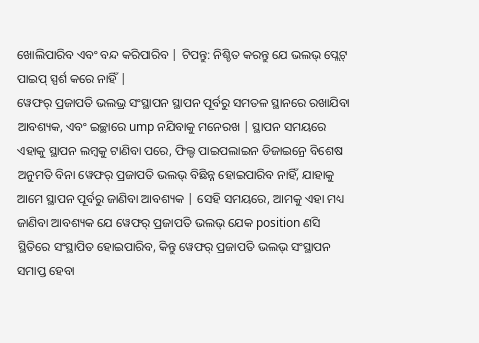ଖୋଲିପାରିବ ଏବଂ ବନ୍ଦ କରିପାରିବ | ଟିପନ୍ତୁ: ନିଶ୍ଚିତ କରନ୍ତୁ ଯେ ଭଲଭ୍ ପ୍ଲେଟ୍ ପାଇପ୍ ସ୍ପର୍ଶ କରେ ନାହିଁ |
ୱେଫର୍ ପ୍ରଜାପତି ଭଲଭ୍ର ସଂସ୍ଥାପନ ସ୍ଥାପନ ପୂର୍ବରୁ ସମତଳ ସ୍ଥାନରେ ରଖାଯିବା ଆବଶ୍ୟକ, ଏବଂ ଇଚ୍ଛାରେ ump ନଯିବାକୁ ମନେରଖ | ସ୍ଥାପନ ସମୟରେ ଏହାକୁ ସ୍ଥାପନ ଲମ୍ବକୁ ଟାଣିବା ପରେ, ଫିଲ୍ଡ ପାଇପଲାଇନ ଡିଜାଇନ୍ରେ ବିଶେଷ ଅନୁମତି ବିନା ୱେଫର୍ ପ୍ରଜାପତି ଭଲଭ୍ ବିଛିନ୍ନ ହୋଇପାରିବ ନାହିଁ, ଯାହାକୁ ଆମେ ସ୍ଥାପନ ପୂର୍ବରୁ ଜାଣିବା ଆବଶ୍ୟକ | ସେହି ସମୟରେ, ଆମକୁ ଏହା ମଧ୍ୟ ଜାଣିବା ଆବଶ୍ୟକ ଯେ ୱେଫର୍ ପ୍ରଜାପତି ଭଲଭ୍ ଯେକ position ଣସି ସ୍ଥିତିରେ ସଂସ୍ଥାପିତ ହୋଇପାରିବ, କିନ୍ତୁ ୱେଫର୍ ପ୍ରଜାପତି ଭଲଭ୍ ସଂସ୍ଥାପନ ସମାପ୍ତ ହେବା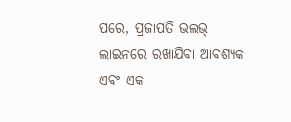ପରେ, ପ୍ରଜାପତି ଭଲଭ୍ ଲାଇନରେ ରଖାଯିବା ଆବଶ୍ୟକ ଏବଂ ଏକ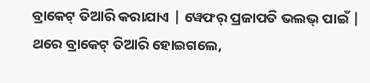ବ୍ରାକେଟ୍ ତିଆରି କରାଯାଏ | ୱେଫର୍ ପ୍ରଜାପତି ଭଲଭ୍ ପାଇଁ | ଥରେ ବ୍ରାକେଟ୍ ତିଆରି ହୋଇଗଲେ,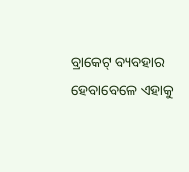ବ୍ରାକେଟ୍ ବ୍ୟବହାର ହେବାବେଳେ ଏହାକୁ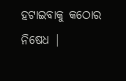ହଟାଇବାକୁ କଠୋର ନିଷେଧ |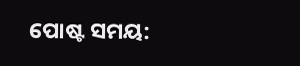ପୋଷ୍ଟ ସମୟ: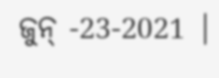ଜୁନ୍ -23-2021 |